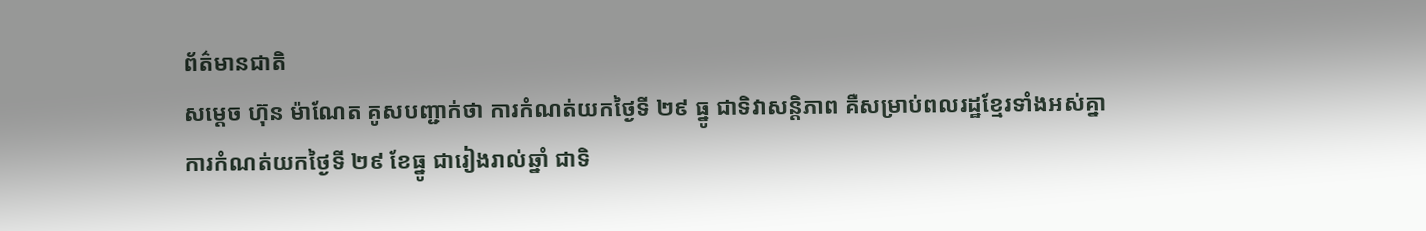ព័ត៌មានជាតិ
សម្ដេច ហ៊ុន ម៉ាណែត គូសបញ្ជាក់ថា ការកំណត់យកថ្ងៃទី ២៩ ធ្នូ ជាទិវាសន្តិភាព គឺសម្រាប់ពលរដ្ឋខ្មែរទាំងអស់គ្នា
ការកំណត់យកថ្ងៃទី ២៩ ខែធ្នូ ជារៀងរាល់ឆ្នាំ ជាទិ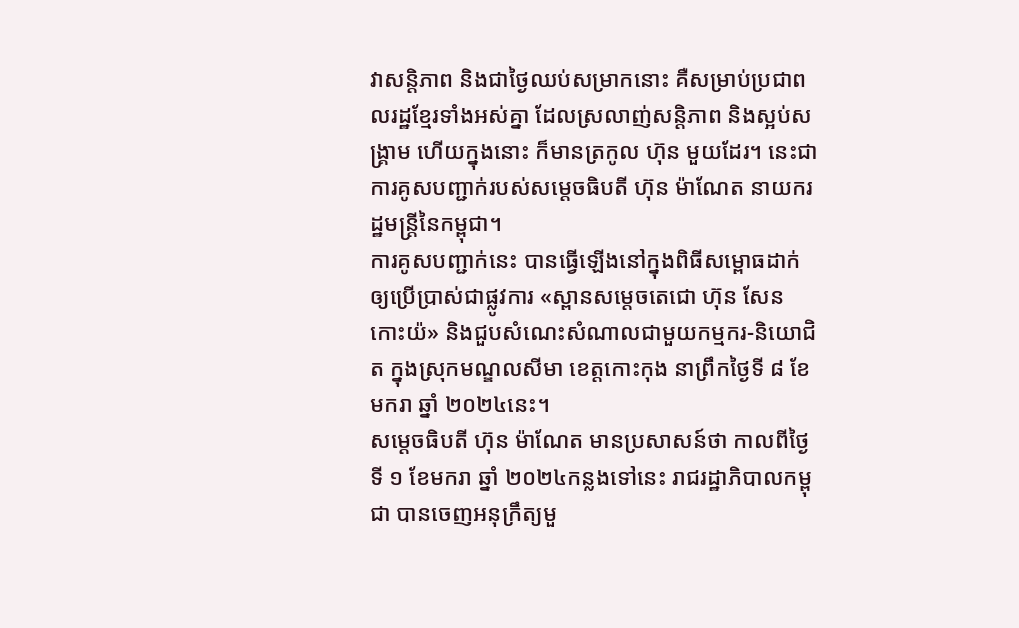វាសន្តិភាព និងជាថ្ងៃឈប់សម្រាកនោះ គឺសម្រាប់ប្រជាពលរដ្ឋខ្មែរទាំងអស់គ្នា ដែលស្រលាញ់សន្តិភាព និងស្អប់សង្រ្គាម ហើយក្នុងនោះ ក៏មានត្រកូល ហ៊ុន មួយដែរ។ នេះជាការគូសបញ្ជាក់របស់សម្ដេចធិបតី ហ៊ុន ម៉ាណែត នាយករដ្ឋមន្ត្រីនៃកម្ពុជា។
ការគូសបញ្ជាក់នេះ បានធ្វើឡើងនៅក្នុងពិធីសម្ពោធដាក់ឲ្យប្រើប្រាស់ជាផ្លូវការ «ស្ពានសម្តេចតេជោ ហ៊ុន សែន កោះយ៉» និងជួបសំណេះសំណាលជាមួយកម្មករ-និយោជិត ក្នុងស្រុកមណ្ឌលសីមា ខេត្តកោះកុង នាព្រឹកថ្ងៃទី ៨ ខែមករា ឆ្នាំ ២០២៤នេះ។
សម្ដេចធិបតី ហ៊ុន ម៉ាណែត មានប្រសាសន៍ថា កាលពីថ្ងៃទី ១ ខែមករា ឆ្នាំ ២០២៤កន្លងទៅនេះ រាជរដ្ឋាភិបាលកម្ពុជា បានចេញអនុក្រឹត្យមួ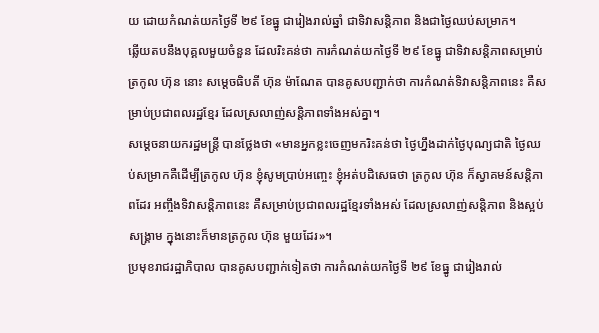យ ដោយកំណត់យកថ្ងៃទី ២៩ ខែធ្នូ ជារៀងរាល់ឆ្នាំ ជាទិវាសន្តិភាព និងជាថ្ងៃឈប់សម្រាក។
ឆ្លើយតបនឹងបុគ្គលមួយចំនួន ដែលរិះគន់ថា ការកំណត់យកថ្ងៃទី ២៩ ខែធ្នូ ជាទិវាសន្តិភាពសម្រាប់ត្រកូល ហ៊ុន នោះ សម្ដេចធិបតី ហ៊ុន ម៉ាណែត បានគូសបញ្ជាក់ថា ការកំណត់ទិវាសន្តិភាពនេះ គឺសម្រាប់ប្រជាពលរដ្ឋខ្មែរ ដែលស្រលាញ់សន្តិភាពទាំងអស់គ្នា។
សម្ដេចនាយករដ្ឋមន្ត្រី បានថ្លែងថា «មានអ្នកខ្លះចេញមករិះគន់ថា ថ្ងៃហ្នឹងដាក់ថ្ងៃបុណ្យជាតិ ថ្ងៃឈប់សម្រាកគឺដើម្បីត្រកូល ហ៊ុន ខ្ញុំសូមប្រាប់អញ្ចេះ ខ្ញុំអត់បដិសេធថា ត្រកូល ហ៊ុន ក៏ស្វាគមន៍សន្តិភាពដែរ អញ្ចឹងទិវាសន្តិភាពនេះ គឺសម្រាប់ប្រជាពលរដ្ឋខ្មែរទាំងអស់ ដែលស្រលាញ់សន្តិភាព និងស្អប់សង្រ្គាម ក្នុងនោះក៏មានត្រកូល ហ៊ុន មួយដែរ»។
ប្រមុខរាជរដ្ឋាភិបាល បានគូសបញ្ជាក់ទៀតថា ការកំណត់យកថ្ងៃទី ២៩ ខែធ្នូ ជារៀងរាល់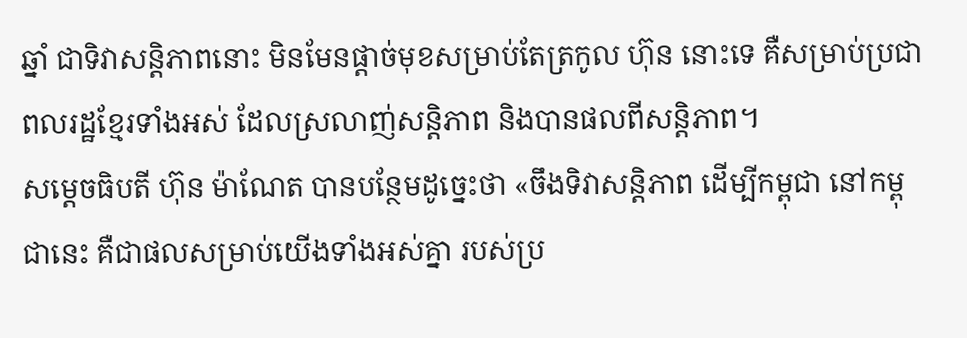ឆ្នាំ ជាទិវាសន្តិភាពនោះ មិនមែនផ្ដាច់មុខសម្រាប់តែត្រកូល ហ៊ុន នោះទេ គឺសម្រាប់ប្រជាពលរដ្ឋខ្មែរទាំងអស់ ដែលស្រលាញ់សន្តិភាព និងបានផលពីសន្តិភាព។
សម្ដេចធិបតី ហ៊ុន ម៉ាណែត បានបន្ថែមដូច្នេះថា «ចឹងទិវាសន្តិភាព ដើម្បីកម្ពុជា នៅកម្ពុជានេះ គឺជាផលសម្រាប់យើងទាំងអស់គ្នា របស់ប្រ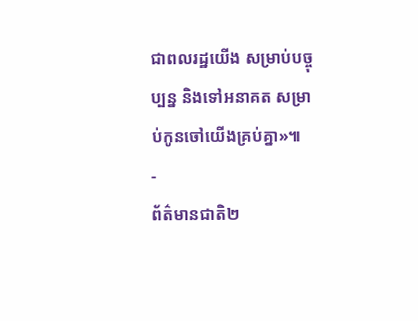ជាពលរដ្ឋយើង សម្រាប់បច្ចុប្បន្ន និងទៅអនាគត សម្រាប់កូនចៅយើងគ្រប់គ្នា»៕
-
ព័ត៌មានជាតិ២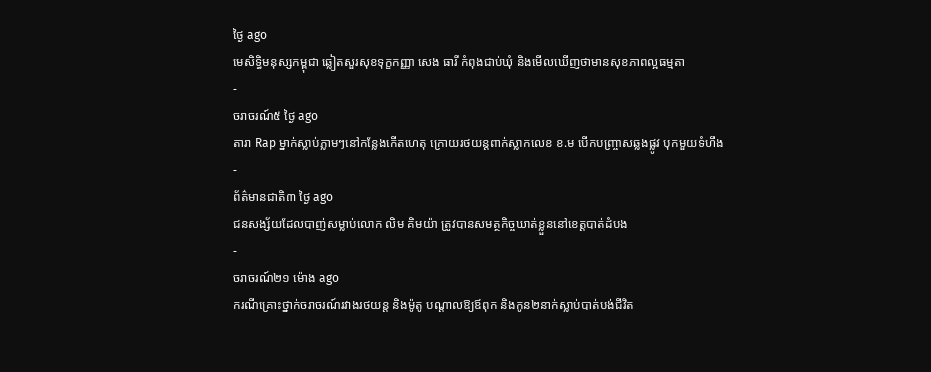ថ្ងៃ ago
មេសិទ្ធិមនុស្សកម្ពុជា ឆ្លៀតសួរសុខទុក្ខកញ្ញា សេង ធារី កំពុងជាប់ឃុំ និងមើលឃើញថាមានសុខភាពល្អធម្មតា
-
ចរាចរណ៍៥ ថ្ងៃ ago
តារា Rap ម្នាក់ស្លាប់ភ្លាមៗនៅកន្លែងកើតហេតុ ក្រោយរថយន្ដពាក់ស្លាកលេខ ខ.ម បើកបញ្ច្រាសឆ្លងផ្លូវ បុកមួយទំហឹង
-
ព័ត៌មានជាតិ៣ ថ្ងៃ ago
ជនសង្ស័យដែលបាញ់សម្លាប់លោក លិម គិមយ៉ា ត្រូវបានសមត្ថកិច្ចឃាត់ខ្លួននៅខេត្តបាត់ដំបង
-
ចរាចរណ៍២១ ម៉ោង ago
ករណីគ្រោះថ្នាក់ចរាចរណ៍រវាងរថយន្ត និងម៉ូតូ បណ្ដាលឱ្យឪពុក និងកូន២នាក់ស្លាប់បាត់បង់ជីវិត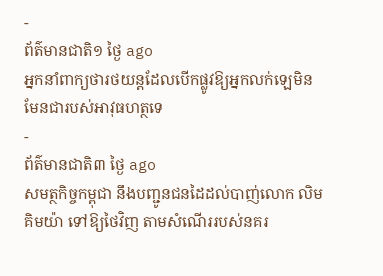-
ព័ត៌មានជាតិ១ ថ្ងៃ ago
អ្នកនាំពាក្យថារថយន្តដែលបើកផ្លូវឱ្យអ្នកលក់ឡេមិនមែនជារបស់អាវុធហត្ថទេ
-
ព័ត៌មានជាតិ៣ ថ្ងៃ ago
សមត្ថកិច្ចកម្ពុជា នឹងបញ្ជូនជនដៃដល់បាញ់លោក លិម គិមយ៉ា ទៅឱ្យថៃវិញ តាមសំណើររបស់នគរ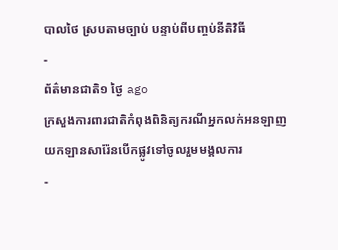បាលថៃ ស្របតាមច្បាប់ បន្ទាប់ពីបញ្ចប់នីតិវិធី
-
ព័ត៌មានជាតិ១ ថ្ងៃ ago
ក្រសួងការពារជាតិកំពុងពិនិត្យករណីអ្នកលក់អនឡាញយកឡានសារ៉ែនបើកផ្លូវទៅចូលរួមមង្គលការ
-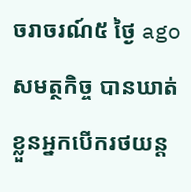ចរាចរណ៍៥ ថ្ងៃ ago
សមត្ថកិច្ច បានឃាត់ខ្លួនអ្នកបើករថយន្ត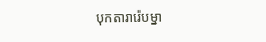បុកតារារ៉េបម្នា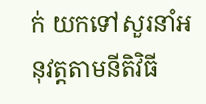ក់ យកទៅសួរនាំអនុវត្តតាមនីតិវិធី